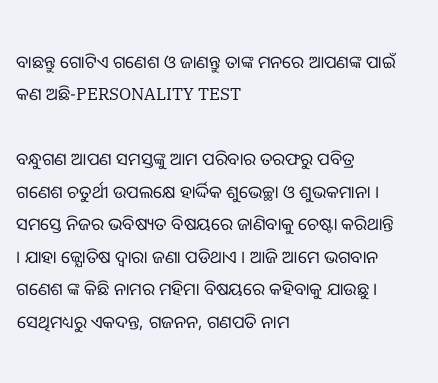ବାଛନ୍ତୁ ଗୋଟିଏ ଗଣେଶ ଓ ଜାଣନ୍ତୁ ତାଙ୍କ ମନରେ ଆପଣଙ୍କ ପାଇଁ କଣ ଅଛି-PERSONALITY TEST

ବନ୍ଧୁଗଣ ଆପଣ ସମସ୍ତଙ୍କୁ ଆମ ପରିବାର ତରଫରୁ ପବିତ୍ର ଗଣେଶ ଚତୁର୍ଥୀ ଉପଲକ୍ଷେ ହାର୍ଦ୍ଦିକ ଶୁଭେଚ୍ଛା ଓ ଶୁଭକମାନା । ସମସ୍ତେ ନିଜର ଭବିଷ୍ୟତ ବିଷୟରେ ଜାଣିବାକୁ ଚେଷ୍ଟା କରିଥାନ୍ତି । ଯାହା ଜ୍ଯୋତିଷ ଦ୍ଵାରା ଜଣା ପଡିଥାଏ । ଆଜି ଆମେ ଭଗବାନ ଗଣେଶ ଙ୍କ କିଛି ନାମର ମହିମା ବିଷୟରେ କହିବାକୁ ଯାଉଛୁ । ସେଥିମଧ୍ୟରୁ ଏକଦନ୍ତ, ଗଜନନ, ଗଣପତି ନାମ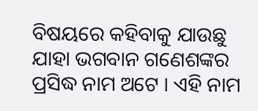ବିଷୟରେ କହିବାକୁ ଯାଉଛୁ ଯାହା ଭଗବାନ ଗଣେଶଙ୍କର ପ୍ରସିଦ୍ଧ ନାମ ଅଟେ । ଏହି ନାମ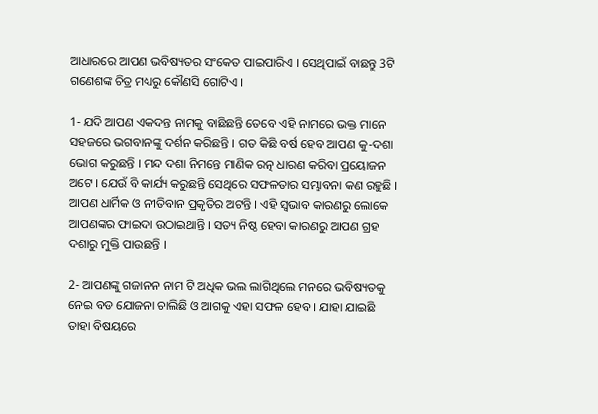ଆଧାରରେ ଆପଣ ଭବିଷ୍ୟତର ସଂକେତ ପାଇପାରିଏ । ସେଥିପାଇଁ ବାଛନ୍ତୁ 3ଟି ଗଣେଶଙ୍କ ଚିତ୍ର ମଧ୍ୟରୁ କୌଣସି ଗୋଟିଏ ।

1- ଯଦି ଆପଣ ଏକଦନ୍ତ ନାମକୁ ବାଛିଛନ୍ତି ତେବେ ଏହି ନାମରେ ଭକ୍ତ ମାନେ ସହଜରେ ଭଗବାନଙ୍କୁ ଦର୍ଶନ କରିଛନ୍ତି । ଗତ କିଛି ବର୍ଷ ହେବ ଆପଣ କୁ-ଦଶା ଭୋଗ କରୁଛନ୍ତି । ମନ୍ଦ ଦଶା ନିମନ୍ତେ ମାଣିକ ରତ୍ନ ଧାରଣ କରିବା ପ୍ରୟୋଜନ ଅଟେ । ଯେଉଁ ବି କାର୍ଯ୍ୟ କରୁଛନ୍ତି ସେଥିରେ ସଫଳତାର ସମ୍ଭାବନା କଣ ରହୁଛି । ଆପଣ ଧାର୍ମିକ ଓ ନୀତିବାନ ପ୍ରକୃତିର ଅଟନ୍ତି । ଏହି ସ୍ଵଭାବ କାରଣରୁ ଲୋକେ ଆପଣଙ୍କର ଫାଇଦା ଉଠାଇଥାନ୍ତି । ସତ୍ୟ ନିଷ୍ଠ ହେବା କାରଣରୁ ଆପଣ ଗ୍ରହ ଦଶାରୁ ମୁକ୍ତି ପାଉଛନ୍ତି ।

2- ଆପଣଙ୍କୁ ଗଜାନନ ନାମ ଟି ଅଧିକ ଭଲ ଲାଗିଥିଲେ ମନରେ ଭବିଷ୍ୟତକୁ ନେଇ ବଡ ଯୋଜନା ଚାଲିଛି ଓ ଆଗକୁ ଏହା ସଫଳ ହେବ । ଯାହା ଯାଇଛି ତାହା ବିଷୟରେ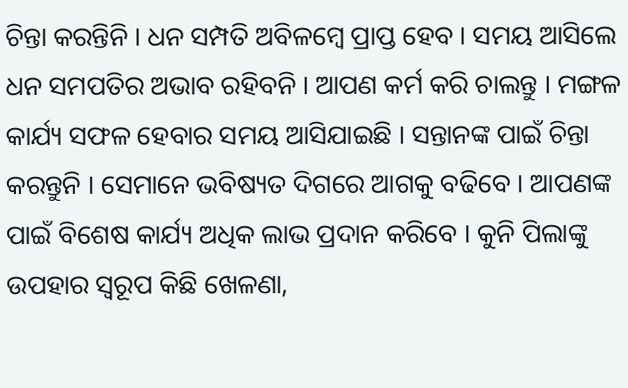ଚିନ୍ତା କରନ୍ତିନି । ଧନ ସମ୍ପତି ଅବିଳମ୍ବେ ପ୍ରାପ୍ତ ହେବ । ସମୟ ଆସିଲେ ଧନ ସମପତିର ଅଭାବ ରହିବନି । ଆପଣ କର୍ମ କରି ଚାଲନ୍ତୁ । ମଙ୍ଗଳ କାର୍ଯ୍ୟ ସଫଳ ହେବାର ସମୟ ଆସିଯାଇଛି । ସନ୍ତାନଙ୍କ ପାଇଁ ଚିନ୍ତା କରନ୍ତୁନି । ସେମାନେ ଭବିଷ୍ୟତ ଦିଗରେ ଆଗକୁ ବଢିବେ । ଆପଣଙ୍କ ପାଇଁ ବିଶେଷ କାର୍ଯ୍ୟ ଅଧିକ ଲାଭ ପ୍ରଦାନ କରିବେ । କୁନି ପିଲାଙ୍କୁ ଉପହାର ସ୍ୱରୂପ କିଛି ଖେଳଣା,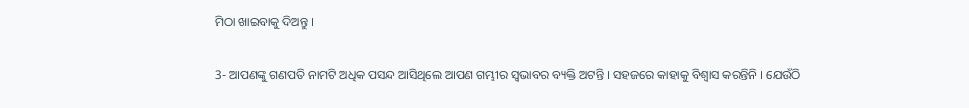ମିଠା ଖାଇବାକୁ ଦିଅନ୍ତୁ ।

3- ଆପଣଙ୍କୁ ଗଣପତି ନାମଟି ଅଧିକ ପସନ୍ଦ ଆସିଥିଲେ ଆପଣ ଗମ୍ଭୀର ସ୍ଵଭାବର ବ୍ୟକ୍ତି ଅଟନ୍ତି । ସହଜରେ କାହାକୁ ବିଶ୍ଵାସ କରନ୍ତିନି । ଯେଉଁଠି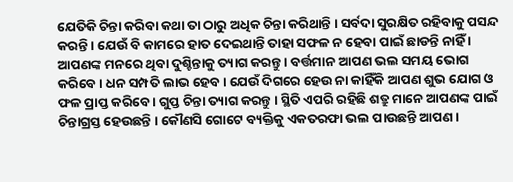ଯେତିକି ଚିନ୍ତା କରିବା କଥା ତା ଠାରୁ ଅଧିକ ଚିନ୍ତା କରିଥାନ୍ତି । ସର୍ବଦା ସୁରକ୍ଷିତ ରହିବାକୁ ପସନ୍ଦ କରନ୍ତି । ଯେଉଁ ବି କାମରେ ହାତ ଦେଇଥାନ୍ତି ତାହା ସଫଳ ନ ହେବା ପାଇଁ ଛାଡନ୍ତି ନାହିଁ । ଆପଣଙ୍କ ମନରେ ଥିବା ଦୁଶ୍ଚିନ୍ତାକୁ ତ୍ୟାଗ କରନ୍ତୁ । ବର୍ତ୍ତମାନ ଆପଣ ଭଲ ସମୟ ଭୋଗ କରିବେ । ଧନ ସମ୍ପତି ଲାଭ ହେବ । ଯେଉଁ ଦିଗରେ ହେଉ ନା କାହିଁକି ଆପଣ ଶୁଭ ଯୋଗ ଓ ଫଳ ପ୍ରାପ୍ତ କରିବେ । ଗୁପ୍ତ ଚିନ୍ତା ତ୍ୟାଗ କରନ୍ତୁ । ସ୍ଥିତି ଏପରି ରହିଛି ଶତ୍ରୁ ମାନେ ଆପଣଙ୍କ ପାଇଁ ଚିନ୍ତାଗ୍ରସ୍ତ ହେଉଛନ୍ତି । କୌଣସି ଗୋଟେ ବ୍ୟକ୍ତିକୁ ଏକତରଫା ଭଲ ପାଉଛନ୍ତି ଆପଣ ।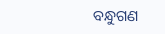ବନ୍ଧୁଗଣ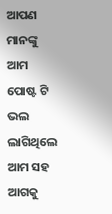ଆପଣ ମାନଙ୍କୁ ଆମ ପୋଷ୍ଟ ଟି ଭଲ ଲାଗିଥିଲେ ଆମ ସହ ଆଗକୁ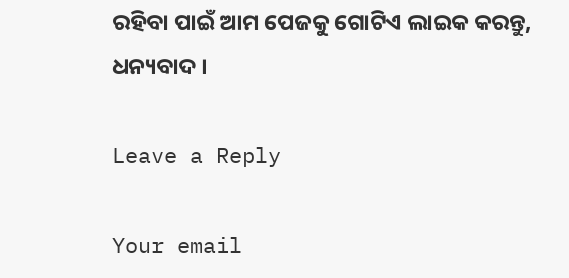ରହିବା ପାଇଁ ଆମ ପେଜକୁ ଗୋଟିଏ ଲାଇକ କରନ୍ତୁ, ଧନ୍ୟବାଦ ।

Leave a Reply

Your email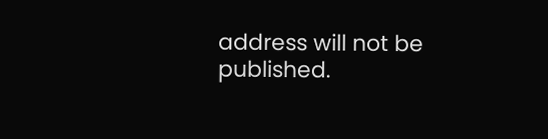address will not be published.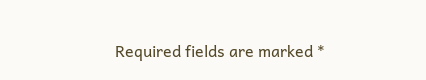Required fields are marked *